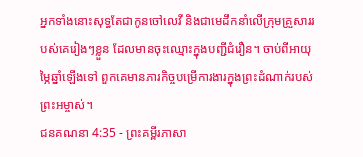អ្នកទាំងនោះសុទ្ធតែជាកូនចៅលេវី និងជាមេដឹកនាំលើក្រុមគ្រួសាររបស់គេរៀងៗខ្លួន ដែលមានចុះឈ្មោះក្នុងបញ្ជីជំរឿន។ ចាប់ពីអាយុម្ភៃឆ្នាំឡើងទៅ ពួកគេមានភារកិច្ចបម្រើការងារក្នុងព្រះដំណាក់របស់ព្រះអម្ចាស់។
ជនគណនា 4:35 - ព្រះគម្ពីរភាសា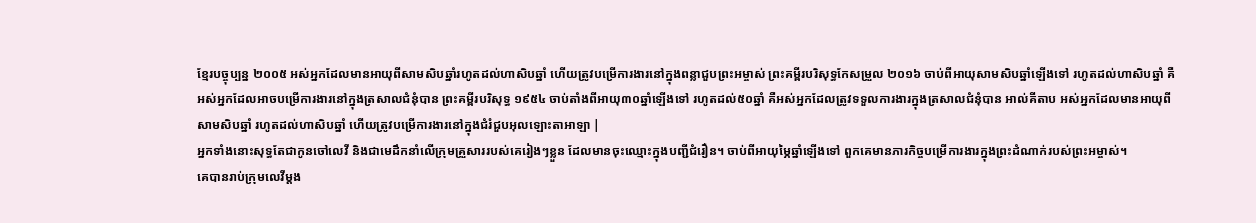ខ្មែរបច្ចុប្បន្ន ២០០៥ អស់អ្នកដែលមានអាយុពីសាមសិបឆ្នាំរហូតដល់ហាសិបឆ្នាំ ហើយត្រូវបម្រើការងារនៅក្នុងពន្លាជួបព្រះអម្ចាស់ ព្រះគម្ពីរបរិសុទ្ធកែសម្រួល ២០១៦ ចាប់ពីអាយុសាមសិបឆ្នាំឡើងទៅ រហូតដល់ហាសិបឆ្នាំ គឺអស់អ្នកដែលអាចបម្រើការងារនៅក្នុងត្រសាលជំនុំបាន ព្រះគម្ពីរបរិសុទ្ធ ១៩៥៤ ចាប់តាំងពីអាយុ៣០ឆ្នាំឡើងទៅ រហូតដល់៥០ឆ្នាំ គឺអស់អ្នកដែលត្រូវទទួលការងារក្នុងត្រសាលជំនុំបាន អាល់គីតាប អស់អ្នកដែលមានអាយុពីសាមសិបឆ្នាំ រហូតដល់ហាសិបឆ្នាំ ហើយត្រូវបម្រើការងារនៅក្នុងជំរំជួបអុលឡោះតាអាឡា |
អ្នកទាំងនោះសុទ្ធតែជាកូនចៅលេវី និងជាមេដឹកនាំលើក្រុមគ្រួសាររបស់គេរៀងៗខ្លួន ដែលមានចុះឈ្មោះក្នុងបញ្ជីជំរឿន។ ចាប់ពីអាយុម្ភៃឆ្នាំឡើងទៅ ពួកគេមានភារកិច្ចបម្រើការងារក្នុងព្រះដំណាក់របស់ព្រះអម្ចាស់។
គេបានរាប់ក្រុមលេវីម្ដង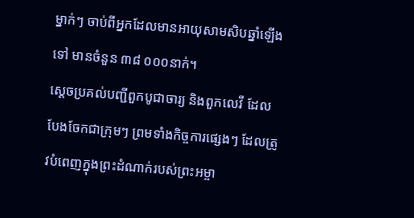ម្នាក់ៗ ចាប់ពីអ្នកដែលមានអាយុសាមសិបឆ្នាំឡើងទៅ មានចំនួន ៣៨ ០០០នាក់។
ស្ដេចប្រគល់បញ្ជីពួកបូជាចារ្យ និងពួកលេវី ដែលបែងចែកជាក្រុមៗ ព្រមទាំងកិច្ចការផ្សេងៗ ដែលត្រូវបំពេញក្នុងព្រះដំណាក់របស់ព្រះអម្ចា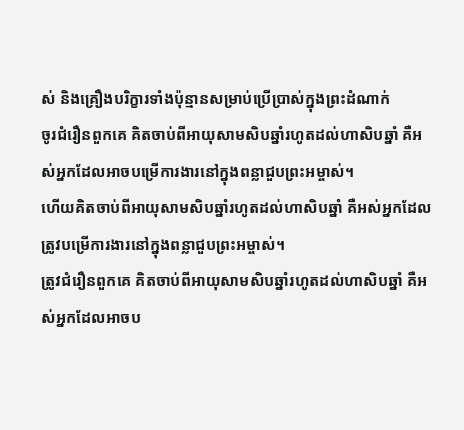ស់ និងគ្រឿងបរិក្ខារទាំងប៉ុន្មានសម្រាប់ប្រើប្រាស់ក្នុងព្រះដំណាក់
ចូរជំរឿនពួកគេ គិតចាប់ពីអាយុសាមសិបឆ្នាំរហូតដល់ហាសិបឆ្នាំ គឺអស់អ្នកដែលអាចបម្រើការងារនៅក្នុងពន្លាជួបព្រះអម្ចាស់។
ហើយគិតចាប់ពីអាយុសាមសិបឆ្នាំរហូតដល់ហាសិបឆ្នាំ គឺអស់អ្នកដែលត្រូវបម្រើការងារនៅក្នុងពន្លាជួបព្រះអម្ចាស់។
ត្រូវជំរឿនពួកគេ គិតចាប់ពីអាយុសាមសិបឆ្នាំរហូតដល់ហាសិបឆ្នាំ គឺអស់អ្នកដែលអាចប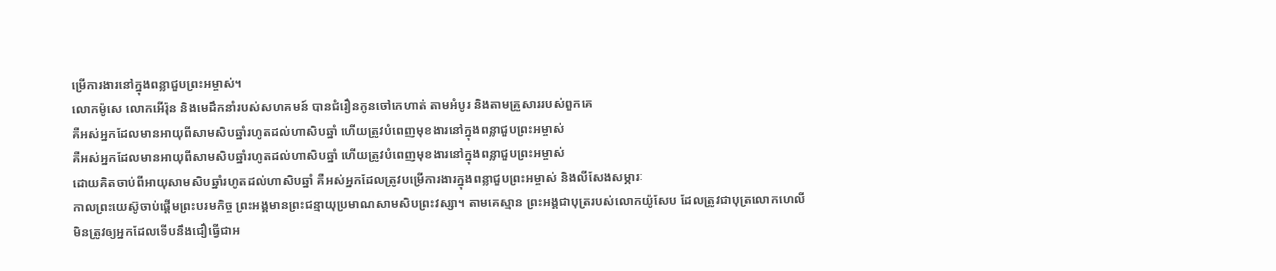ម្រើការងារនៅក្នុងពន្លាជួបព្រះអម្ចាស់។
លោកម៉ូសេ លោកអើរ៉ុន និងមេដឹកនាំរបស់សហគមន៍ បានជំរឿនកូនចៅកេហាត់ តាមអំបូរ និងតាមគ្រួសាររបស់ពួកគេ
គឺអស់អ្នកដែលមានអាយុពីសាមសិបឆ្នាំរហូតដល់ហាសិបឆ្នាំ ហើយត្រូវបំពេញមុខងារនៅក្នុងពន្លាជួបព្រះអម្ចាស់
គឺអស់អ្នកដែលមានអាយុពីសាមសិបឆ្នាំរហូតដល់ហាសិបឆ្នាំ ហើយត្រូវបំពេញមុខងារនៅក្នុងពន្លាជួបព្រះអម្ចាស់
ដោយគិតចាប់ពីអាយុសាមសិបឆ្នាំរហូតដល់ហាសិបឆ្នាំ គឺអស់អ្នកដែលត្រូវបម្រើការងារក្នុងពន្លាជួបព្រះអម្ចាស់ និងលីសែងសម្ភារៈ
កាលព្រះយេស៊ូចាប់ផ្ដើមព្រះបរមកិច្ច ព្រះអង្គមានព្រះជន្មាយុប្រមាណសាមសិបព្រះវស្សា។ តាមគេស្មាន ព្រះអង្គជាបុត្ររបស់លោកយ៉ូសែប ដែលត្រូវជាបុត្រលោកហេលី
មិនត្រូវឲ្យអ្នកដែលទើបនឹងជឿធ្វើជាអ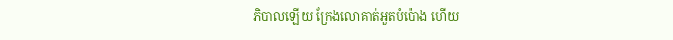ភិបាលឡើយ ក្រែងលោគាត់អួតបំប៉ោង ហើយ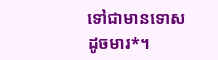ទៅជាមានទោសដូចមារ*។